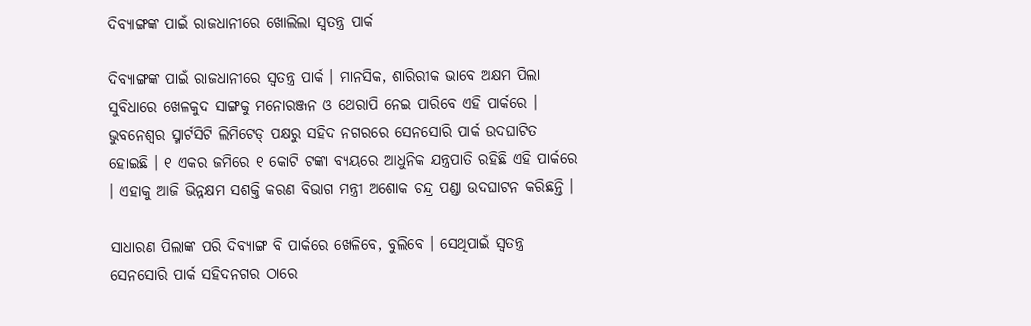ଦିବ୍ୟାଙ୍ଗଙ୍କ ପାଇଁ ରାଜଧାନୀରେ ଖୋଲିଲା ସ୍ୱତନ୍ତ୍ର ପାର୍କ

ଦିବ୍ୟାଙ୍ଗଙ୍କ ପାଇଁ ରାଜଧାନୀରେ ସ୍ୱତନ୍ତ୍ର ପାର୍କ । ମାନସିକ, ଶାରିରୀକ ଭାବେ ଅକ୍ଷମ ପିଲା ସୁବିଧାରେ ଖେଳକୁଦ ସାଙ୍ଗକୁ ମନୋରଞ୍ଜନ ଓ ଥେରାପି ନେଇ ପାରିବେ ଏହି ପାର୍କରେ । ଭୁବନେଶ୍ୱର ସ୍ମାର୍ଟସିଟି ଲିମିଟେଡ୍ ପକ୍ଷରୁ ସହିଦ ନଗରରେ ସେନସୋରି ପାର୍କ ଉଦଘାଟିତ ହୋଇଛି । ୧ ଏକର ଜମିରେ ୧ କୋଟି ଟଙ୍କା ବ୍ୟୟରେ ଆଧୁନିକ ଯନ୍ତ୍ରପାତି ରହିଛି ଏହି ପାର୍କରେ । ଏହାକୁ ଆଜି ଭିନ୍ନକ୍ଷମ ସଶକ୍ତି କରଣ ବିଭାଗ ମନ୍ତ୍ରୀ ଅଶୋକ ଚନ୍ଦ୍ର ପଣ୍ଡା ଉଦଘାଟନ କରିଛନ୍ତି ।

ସାଧାରଣ ପିଲାଙ୍କ ପରି ଦିବ୍ୟାଙ୍ଗ ବି ପାର୍କରେ ଖେଳିବେ, ବୁଲିବେ । ସେଥିପାଇଁ ସ୍ୱତନ୍ତ୍ର ସେନସୋରି ପାର୍କ ସହିଦନଗର ଠାରେ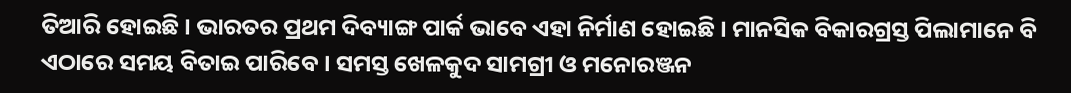ତିଆରି ହୋଇଛି । ଭାରତର ପ୍ରଥମ ଦିବ୍ୟାଙ୍ଗ ପାର୍କ ଭାବେ ଏହା ନିର୍ମାଣ ହୋଇଛି । ମାନସିକ ବିକାରଗ୍ରସ୍ତ ପିଲାମାନେ ବି ଏଠାରେ ସମୟ ବିତାଇ ପାରିବେ । ସମସ୍ତ ଖେଳକୁଦ ସାମଗ୍ରୀ ଓ ମନୋରଞ୍ଜନ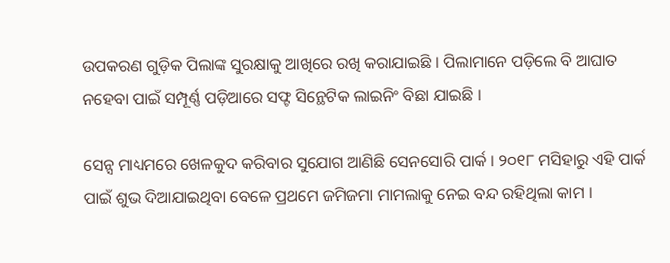ଉପକରଣ ଗୁଡ଼ିକ ପିଲାଙ୍କ ସୁରକ୍ଷାକୁ ଆଖିରେ ରଖି କରାଯାଇଛି । ପିଲାମାନେ ପଡ଼ିଲେ ବି ଆଘାତ ନହେବା ପାଇଁ ସମ୍ପୂର୍ଣ୍ଣ ପଡ଼ିଆରେ ସଫ୍ଟ ସିନ୍ଥେଟିକ ଲାଇନିଂ ବିଛା ଯାଇଛି ।

ସେନ୍ସ ମାଧ୍ୟମରେ ଖେଳକୁଦ କରିବାର ସୁଯୋଗ ଆଣିଛି ସେନସୋରି ପାର୍କ । ୨୦୧୮ ମସିହାରୁ ଏହି ପାର୍କ ପାଇଁ ଶୁଭ ଦିଆଯାଇଥିବା ବେଳେ ପ୍ରଥମେ ଜମିଜମା ମାମଲାକୁ ନେଇ ବନ୍ଦ ରହିଥିଲା କାମ ।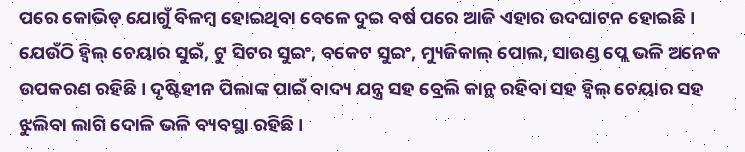ପରେ କୋଭିଡ୍ ଯୋଗୁଁ ବିଳମ୍ବ ହୋଇଥିବା ବେଳେ ଦୁଇ ବର୍ଷ ପରେ ଆଜି ଏହାର ଉଦଘାଟନ ହୋଇଛି । ଯେଉଁଠି ହ୍ୱିଲ୍ ଚେୟାର ସୁଇଁ, ଟୁ ସିଟର ସୁଇଂ, ବକେଟ ସୁଇଂ, ମ୍ୟୁଜିକାଲ୍ ପୋଲ, ସାଉଣ୍ଡ ପ୍ଲେ ଭଳି ଅନେକ ଉପକରଣ ରହିଛି । ଦୃଷ୍ଟିହୀନ ପିଲାଙ୍କ ପାଇଁ ବାଦ୍ୟ ଯନ୍ତ୍ର ସହ ବ୍ରେଲି କାନ୍ଥ ରହିବା ସହ ହ୍ୱିଲ୍ ଚେୟାର ସହ ଝୁଲିବା ଲାଗି ଦୋଳି ଭଳି ବ୍ୟବସ୍ଥା ରହିଛି ।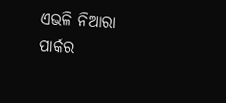ଏଭଳି ନିଆରା ପାର୍କର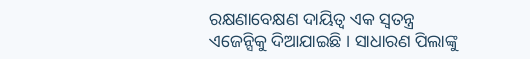ରକ୍ଷଣାବେକ୍ଷଣ ଦାୟିତ୍ୱ ଏକ ସ୍ୱତନ୍ତ୍ର ଏଜେନ୍ସିକୁ ଦିଆଯାଇଛି । ସାଧାରଣ ପିଲାଙ୍କୁ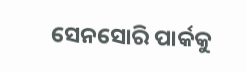ସେନସୋରି ପାର୍କକୁ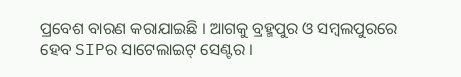ପ୍ରବେଶ ବାରଣ କରାଯାଇଛି । ଆଗକୁ ବ୍ରହ୍ମପୁର ଓ ସମ୍ବଲପୁରରେ ହେବ SIPର ସାଟେଲାଇଟ୍ ସେଣ୍ଟର ।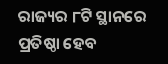ରାଜ୍ୟର ୮ଟି ସ୍ଥାନରେ ପ୍ରତିଷ୍ଠା ହେବ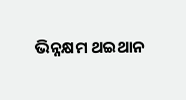ଭିନ୍ନକ୍ଷମ ଥଇଥାନ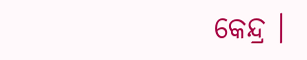କେନ୍ଦ୍ର ।